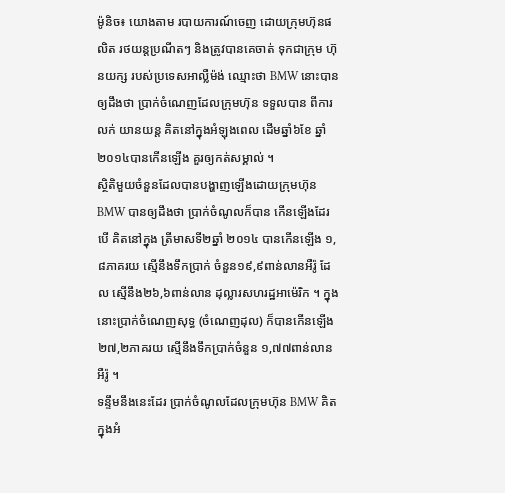ម៉ូនិច៖ យោងតាម របាយការណ៍ចេញ ដោយក្រុមហ៊ុនផលិត រថយន្តប្រណីតៗ និងត្រូវបានគេចាត់ ទុកជាក្រុម ហ៊ុនយក្ស របស់ប្រទេសអាល្លឺម៉ង់ ឈ្មោះថា BMW នោះបានឲ្យដឹងថា ប្រាក់ចំណេញដែលក្រុមហ៊ុន ទទួលបាន ពីការលក់ យានយន្ត គិតនៅក្នុងអំឡុងពេល ដើមឆ្នាំ៦ខែ ឆ្នាំ២០១៤បានកើនឡើង គួរឲ្យកត់សម្គាល់ ។
ស្ថិតិមួយចំនួនដែលបានបង្ហាញឡើងដោយក្រុមហ៊ុន BMW បានឲ្យដឹងថា ប្រាក់ចំណូលក៏បាន កើនឡើងដែរ បើ គិតនៅក្នុង ត្រីមាសទី២ឆ្នាំ ២០១៤ បានកើនឡើង ១,៨ភាគរយ ស្មើនឹងទឹកប្រាក់ ចំនួន១៩,៩ពាន់លានអឺរ៉ូ ដែល ស្មើនឹង២៦,៦ពាន់លាន ដុល្លារសហរដ្ឋអាម៉េរិក ។ ក្នុងនោះប្រាក់ចំណេញសុទ្ធ (ចំណេញដុល) ក៏បានកើនឡើង ២៧,២ភាគរយ ស្មើនឹងទឹកប្រាក់ចំនួន ១,៧៧ពាន់លានអឺរ៉ូ ។
ទន្ទឹមនឹងនេះដែរ ប្រាក់ចំណូលដែលក្រុមហ៊ុន BMW គិតក្នុងអំ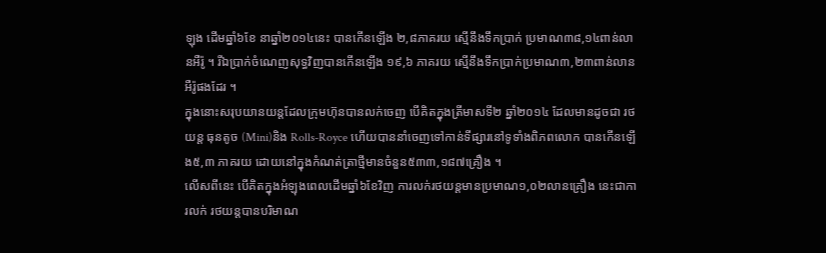ឡុង ដើមឆ្នាំ៦ខែ នាឆ្នាំ២០១៤នេះ បានកើនឡើង ២,៨ភាគរយ ស្មើនឹងទឹកប្រាក់ ប្រមាណ៣៨,១៤ពាន់លានអឺរ៉ូ ។ រីឯប្រាក់ចំណេញសុទ្ធវិញបានកើនឡើង ១៩,៦ ភាគរយ ស្មើនឹងទឹកប្រាក់ប្រមាណ៣,២៣ពាន់លានអឺរ៉ូផងដែរ ។
ក្នុងនោះសរុបយានយន្តដែលក្រុមហ៊ុនបានលក់ចេញ បើគិតក្នុងត្រីមាសទី២ ឆ្នាំ២០១៤ ដែលមានដូចជា រថយន្ត ធុនតូច (Mini)និង Rolls-Royce ហើយបាននាំចេញទៅកាន់ទីផ្សារនៅទូទាំងពិភពលោក បានកើនឡើង៥,៣ ភាគរយ ដោយនៅក្នុងកំណត់ត្រាថ្មីមានចំនួន៥៣៣,១៨៧គ្រឿង ។
លើសពីនេះ បើគិតក្នុងអំឡុងពេលដើមឆ្នាំ៦ខែវិញ ការលក់រថយន្តមានប្រមាណ១,០២លានគ្រឿង នេះជាការលក់ រថយន្តបានបរិមាណ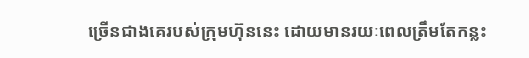ច្រើនជាងគេរបស់ក្រុមហ៊ុននេះ ដោយមានរយៈពេលត្រឹមតែកន្លះ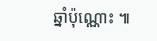ឆ្នាំប៉ុណ្ណោះ ៕